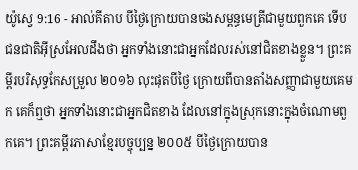យ៉ូស្វេ 9:16 - អាល់គីតាប បីថ្ងៃក្រោយបានចងសម្ពន្ធមេត្រីជាមួយពួកគេ ទើបជនជាតិអ៊ីស្រអែលដឹងថា អ្នកទាំងនោះជាអ្នកដែលរស់នៅជិតខាងខ្លួន។ ព្រះគម្ពីរបរិសុទ្ធកែសម្រួល ២០១៦ លុះផុតបីថ្ងៃ ក្រោយពីបានតាំងសញ្ញាជាមួយគេមក គេក៏ឮថា អ្នកទាំងនោះជាអ្នកជិតខាង ដែលនៅក្នុងស្រុកនោះក្នុងចំណោមពួកគេ។ ព្រះគម្ពីរភាសាខ្មែរបច្ចុប្បន្ន ២០០៥ បីថ្ងៃក្រោយបាន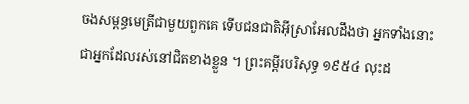ចងសម្ពន្ធមេត្រីជាមួយពួកគេ ទើបជនជាតិអ៊ីស្រាអែលដឹងថា អ្នកទាំងនោះជាអ្នកដែលរស់នៅជិតខាងខ្លួន ។ ព្រះគម្ពីរបរិសុទ្ធ ១៩៥៤ លុះដ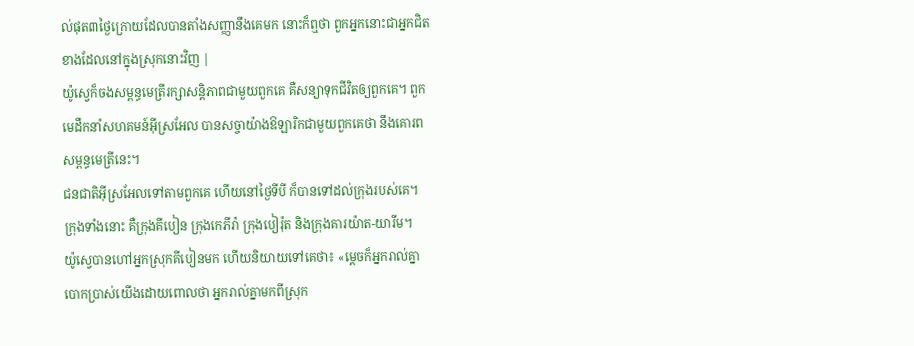ល់ផុត៣ថ្ងៃក្រោយដែលបានតាំងសញ្ញានឹងគេមក នោះក៏ឮថា ពួកអ្នកនោះជាអ្នកជិតខាងដែលនៅក្នុងស្រុកនោះវិញ |
យ៉ូស្វេក៏ចងសម្ពន្ធមេត្រីរក្សាសន្តិភាពជាមួយពួកគេ គឺសន្យាទុកជីវិតឲ្យពួកគេ។ ពួកមេដឹកនាំសហគមន៍អ៊ីស្រអែល បានសច្ចាយ៉ាងឱឡារិកជាមួយពួកគេថា នឹងគោរពសម្ពន្ធមេត្រីនេះ។
ជនជាតិអ៊ីស្រអែលទៅតាមពួកគេ ហើយនៅថ្ងៃទីបី ក៏បានទៅដល់ក្រុងរបស់គេ។ ក្រុងទាំងនោះ គឺក្រុងគីបៀន ក្រុងកេភីរ៉ា ក្រុងបៀរ៉ុត និងក្រុងគារយ៉ាត-យារីម។
យ៉ូស្វេបានហៅអ្នកស្រុកគីបៀនមក ហើយនិយាយទៅគេថា៖ «ម្តេចក៏អ្នករាល់គ្នាបោកប្រាស់យើងដោយពោលថា អ្នករាល់គ្នាមកពីស្រុក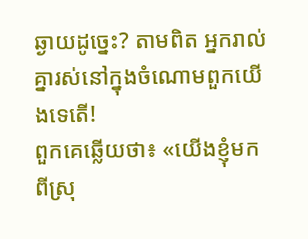ឆ្ងាយដូច្នេះ? តាមពិត អ្នករាល់គ្នារស់នៅក្នុងចំណោមពួកយើងទេតើ!
ពួកគេឆ្លើយថា៖ «យើងខ្ញុំមកពីស្រុ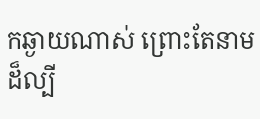កឆ្ងាយណាស់ ព្រោះតែនាមដ៏ល្បី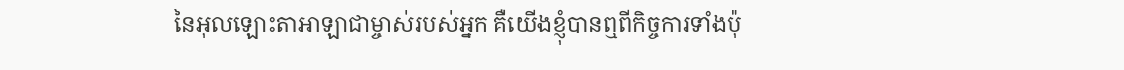នៃអុលឡោះតាអាឡាជាម្ចាស់របស់អ្នក គឺយើងខ្ញុំបានឮពីកិច្ចការទាំងប៉ុ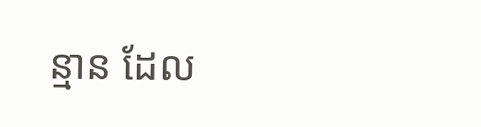ន្មាន ដែល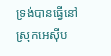ទ្រង់បានធ្វើនៅស្រុកអេស៊ីប